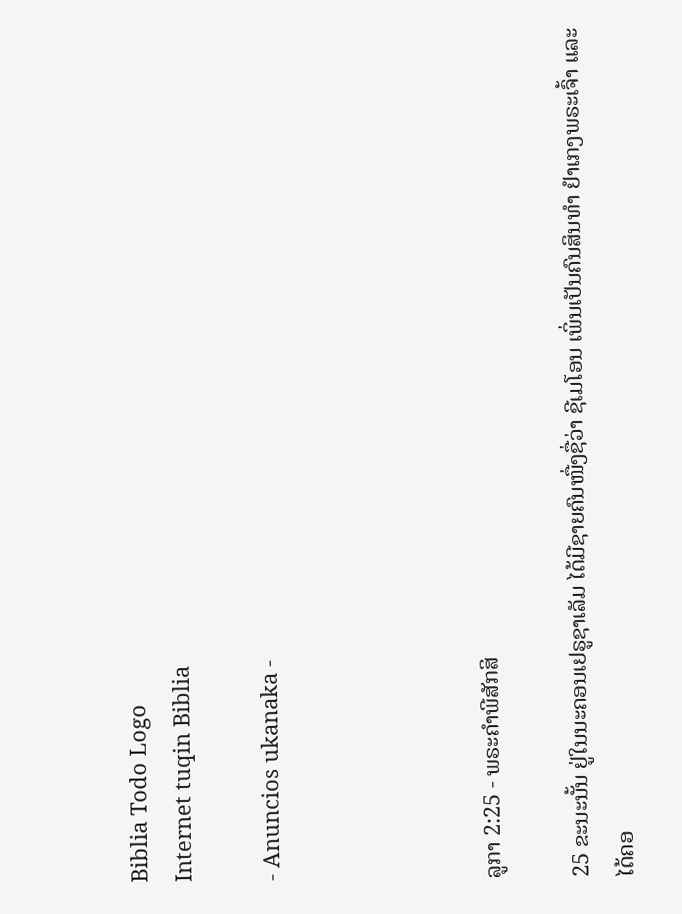Biblia Todo Logo
Internet tuqin Biblia

- Anuncios ukanaka -




ລູກາ 2:25 - ພຣະຄຳພີສັກສິ

25 ຂະນະນັ້ນ ຢູ່ໃນນະຄອນເຢຣູຊາເລັມ ໄດ້ມີຊາຍຄົນໜື່ງຊື່ວ່າ ຊີເມໂອນ ເພິ່ນເປັນຄົນສິນທຳ ຢຳເກງພຣະເຈົ້າ ແລະໄດ້ຄອ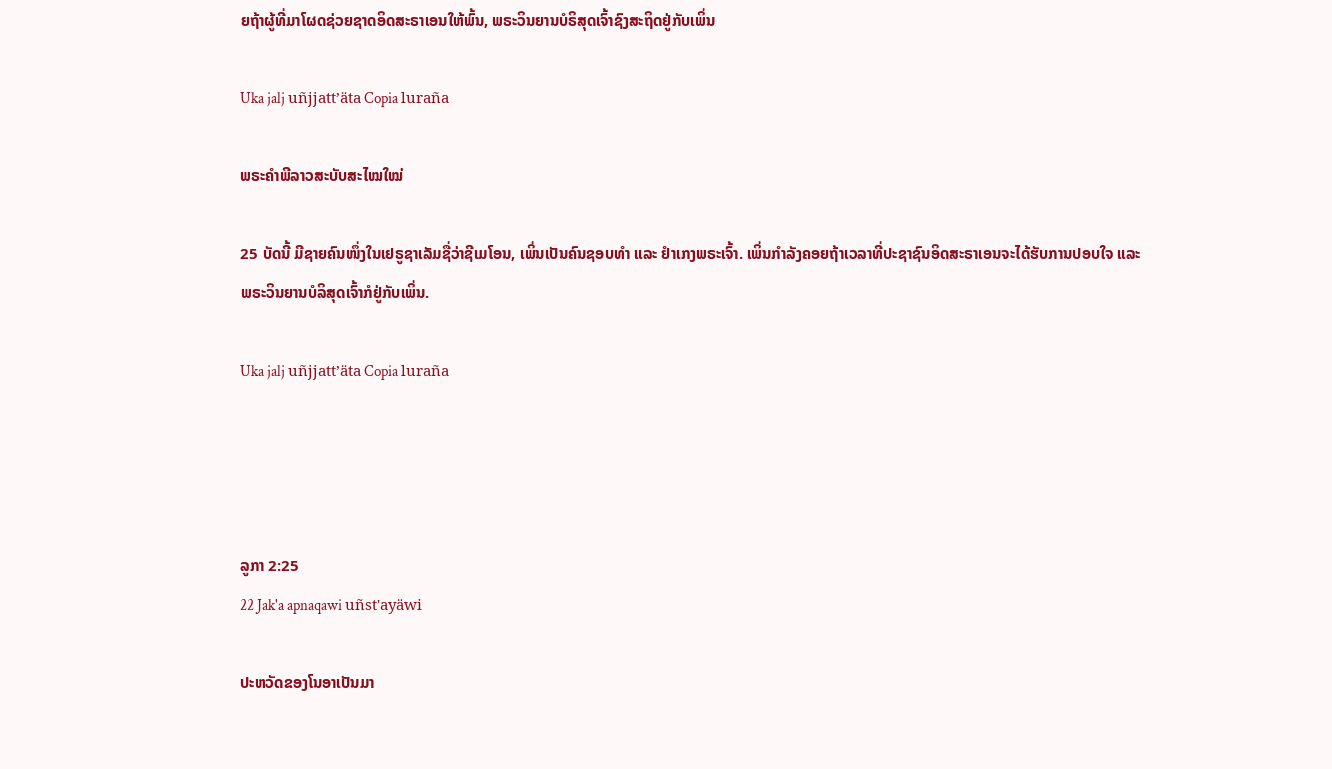ຍຖ້າຜູ້ທີ່ມາໂຜດຊ່ວຍຊາດອິດສະຣາເອນໃຫ້ພົ້ນ, ພຣະວິນຍານບໍຣິສຸດເຈົ້າຊົງສະຖິດຢູ່ກັບເພິ່ນ

Uka jalj uñjjattʼäta Copia luraña

ພຣະຄຳພີລາວສະບັບສະໄໝໃໝ່

25 ບັດນີ້ ມີຊາຍຄົນໜຶ່ງໃນເຢຣູຊາເລັມຊື່ວ່າຊີເມໂອນ, ເພິ່ນເປັນຄົນຊອບທຳ ແລະ ຢຳເກງພຣະເຈົ້າ. ເພິ່ນກຳລັງຄອຍຖ້າເວລາທີ່ປະຊາຊົນອິດສະຣາເອນຈະໄດ້ຮັບການປອບໃຈ ແລະ ພຣະວິນຍານບໍລິສຸດເຈົ້າກໍຢູ່ກັບເພິ່ນ.

Uka jalj uñjjattʼäta Copia luraña




ລູກາ 2:25
22 Jak'a apnaqawi uñst'ayäwi

ປະຫວັດຂອງໂນອາເປັນມາ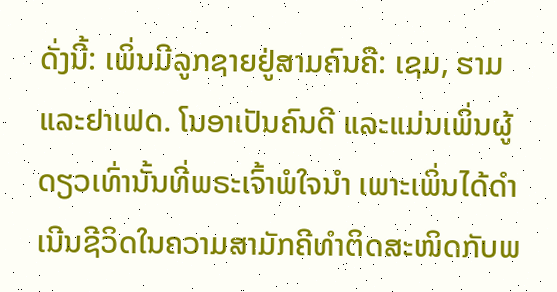ດັ່ງນີ້: ເພິ່ນມີລູກຊາຍຢູ່ສາມຄົນຄື: ເຊມ, ຮາມ ແລະຢາເຟດ. ໂນອາເປັນຄົນດີ ແລະແມ່ນເພິ່ນຜູ້ດຽວເທົ່ານັ້ນທີ່ພຣະເຈົ້າພໍໃຈນຳ ເພາະເພິ່ນໄດ້ດຳເນີນຊີວິດໃນຄວາມສາມັກຄີທຳຕິດສະໜິດກັບພ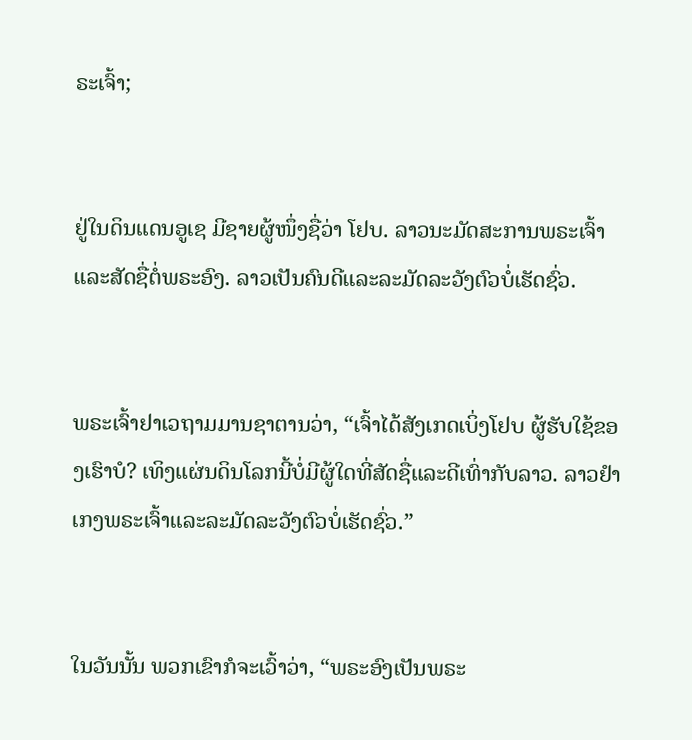ຣະເຈົ້າ;


ຢູ່ໃນດິນແດນອູເຊ ມີຊາຍຜູ້ໜຶ່ງຊື່ວ່າ ໂຢບ. ລາວນະມັດສະການພຣະເຈົ້າແລະສັດຊື່ຕໍ່ພຣະອົງ. ລາວເປັນຄົນດີແລະລະມັດລະວັງຕົວບໍ່ເຮັດຊົ່ວ.


ພຣະເຈົ້າຢາເວຖາມມານຊາຕານວ່າ, “ເຈົ້າໄດ້ສັງເກດເບິ່ງໂຢບ ຜູ້ຮັບໃຊ້ຂອງເຮົາບໍ? ເທິງແຜ່ນດິນໂລກນີ້ບໍ່ມີຜູ້ໃດທີ່ສັດຊື່ແລະດີເທົ່າກັບລາວ. ລາວຢຳເກງພຣະເຈົ້າແລະລະມັດລະວັງຕົວບໍ່ເຮັດຊົ່ວ.”


ໃນວັນນັ້ນ ພວກເຂົາກໍຈະເວົ້າວ່າ, “ພຣະອົງເປັນພຣະ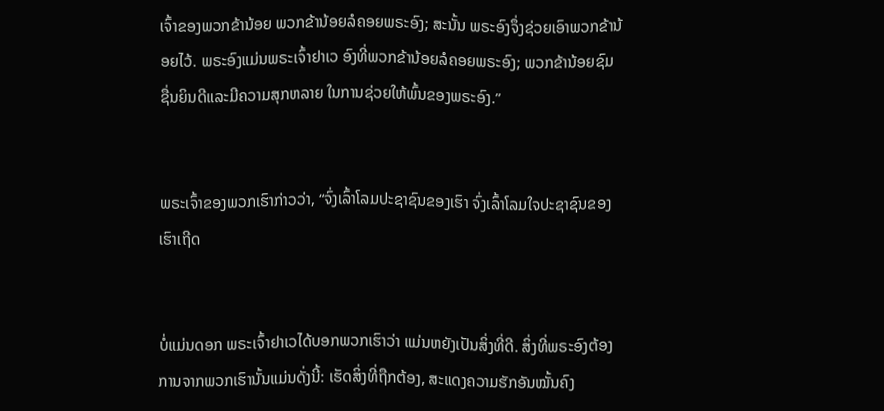ເຈົ້າຂອງພວກຂ້ານ້ອຍ ພວກຂ້ານ້ອຍລໍຄອຍພຣະອົງ; ສະນັ້ນ ພຣະອົງຈຶ່ງຊ່ວຍເອົາພວກຂ້ານ້ອຍໄວ້. ພຣະອົງແມ່ນພຣະເຈົ້າຢາເວ ອົງທີ່ພວກຂ້ານ້ອຍລໍຄອຍພຣະອົງ; ພວກຂ້ານ້ອຍຊົມຊື່ນຍິນດີແລະມີຄວາມສຸກຫລາຍ ໃນການຊ່ວຍໃຫ້ພົ້ນຂອງພຣະອົງ.”


ພຣະເຈົ້າຂອງພວກເຮົາກ່າວວ່າ, “ຈົ່ງເລົ້າໂລມປະຊາຊົນຂອງເຮົາ ຈົ່ງເລົ້າໂລມໃຈປະຊາຊົນຂອງເຮົາເຖີດ


ບໍ່ແມ່ນດອກ ພຣະເຈົ້າຢາເວໄດ້ບອກພວກເຮົາວ່າ ແມ່ນຫຍັງເປັນສິ່ງທີ່ດີ. ສິ່ງທີ່ພຣະອົງຕ້ອງການຈາກພວກເຮົານັ້ນແມ່ນດັ່ງນີ້: ເຮັດສິ່ງທີ່ຖືກຕ້ອງ, ສະແດງຄວາມຮັກອັນໝັ້ນຄົງ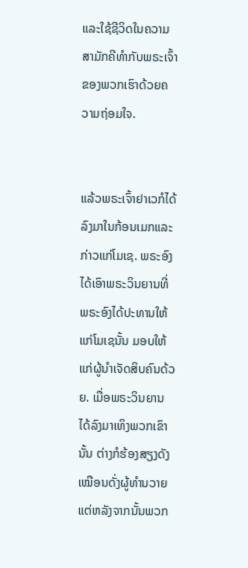ແລະໃຊ້ຊີວິດໃນຄວາມສາມັກຄີທຳກັບພຣະເຈົ້າຂອງພວກເຮົາດ້ວຍຄວາມຖ່ອມໃຈ.


ແລ້ວພຣະເຈົ້າຢາເວກໍໄດ້ລົງມາໃນກ້ອນເມກແລະກ່າວແກ່ໂມເຊ. ພຣະອົງໄດ້ເອົາພຣະວິນຍານທີ່ພຣະອົງໄດ້ປະທານໃຫ້ແກ່ໂມເຊນັ້ນ ມອບໃຫ້ແກ່ຜູ້ນຳເຈັດສິບຄົນດ້ວຍ. ເມື່ອພຣະວິນຍານໄດ້ລົງມາເທິງພວກເຂົານັ້ນ ຕ່າງກໍຮ້ອງສຽງດັງເໝືອນດັ່ງຜູ້ທຳນວາຍ ແຕ່ຫລັງຈາກນັ້ນພວກ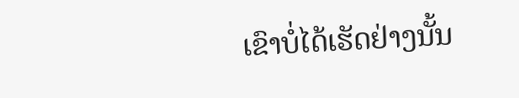ເຂົາບໍ່ໄດ້ເຮັດຢ່າງນັ້ນ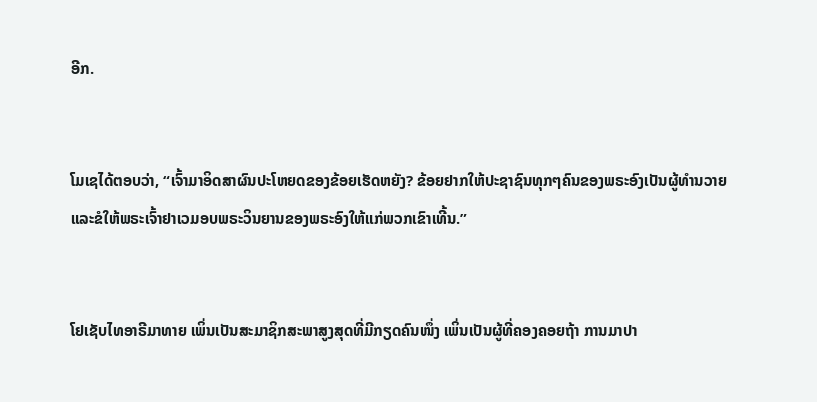ອີກ.


ໂມເຊໄດ້ຕອບວ່າ, “ເຈົ້າມາອິດສາຜົນປະໂຫຍດຂອງຂ້ອຍເຮັດຫຍັງ? ຂ້ອຍຢາກໃຫ້ປະຊາຊົນທຸກໆຄົນຂອງພຣະອົງເປັນຜູ້ທຳນວາຍ ແລະຂໍໃຫ້ພຣະເຈົ້າຢາເວມອບພຣະວິນຍານຂອງພຣະອົງໃຫ້ແກ່ພວກເຂົາເທີ້ນ.”


ໂຢເຊັບໄທອາຣີມາທາຍ ເພິ່ນເປັນສະມາຊິກສະພາສູງສຸດທີ່ມີກຽດຄົນໜຶ່ງ ເພິ່ນເປັນຜູ້ທີ່ຄອງຄອຍຖ້າ ການມາປາ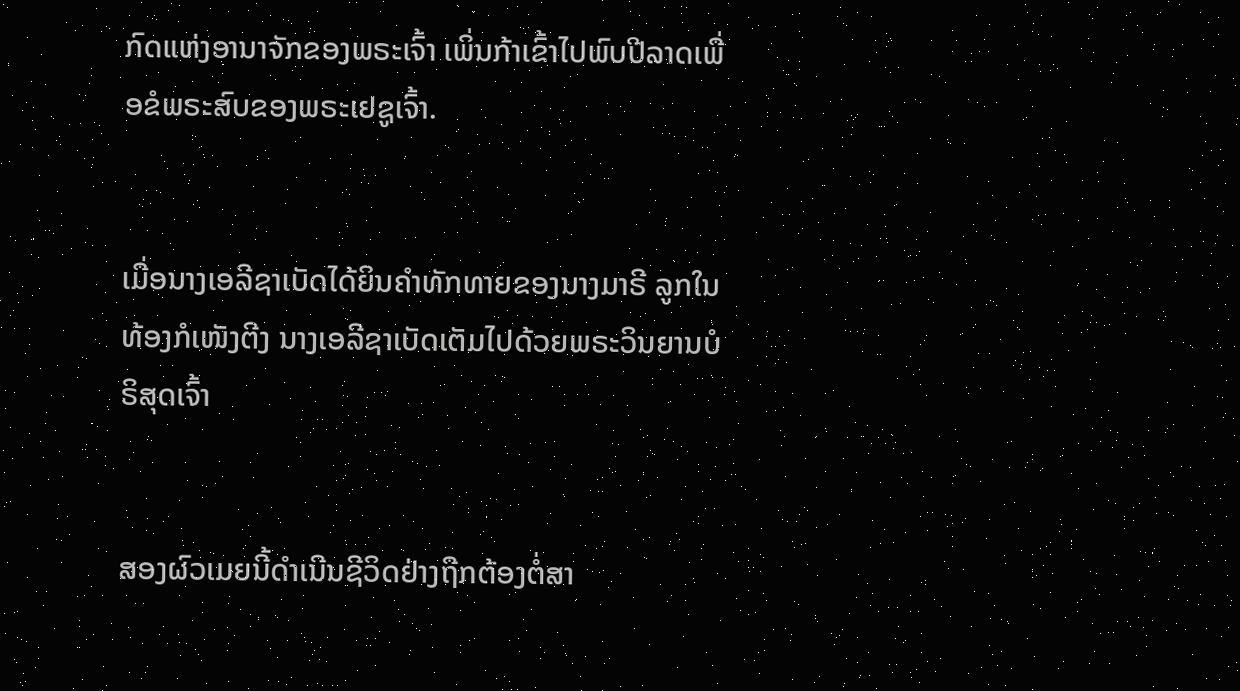ກົດແຫ່ງອານາຈັກຂອງພຣະເຈົ້າ ເພິ່ນກ້າເຂົ້າໄປພົບປີລາດເພື່ອຂໍພຣະສົບຂອງພຣະເຢຊູເຈົ້າ.


ເມື່ອນາງເອລີຊາເບັດໄດ້ຍິນຄຳທັກທາຍຂອງນາງມາຣີ ລູກໃນທ້ອງກໍເໜັງຕີງ ນາງເອລີຊາເບັດເຕັມໄປດ້ວຍພຣະວິນຍານບໍຣິສຸດເຈົ້າ


ສອງຜົວເມຍນີ້ດຳເນີນຊີວິດຢ່າງຖືກຕ້ອງຕໍ່ສາ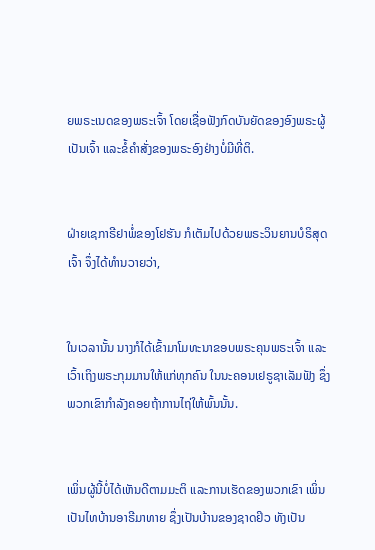ຍພຣະເນດຂອງພຣະເຈົ້າ ໂດຍເຊື່ອຟັງກົດບັນຍັດຂອງອົງພຣະຜູ້ເປັນເຈົ້າ ແລະຂໍ້ຄຳສັ່ງຂອງພຣະອົງຢ່າງບໍ່ມີທີ່ຕິ.


ຝ່າຍເຊກາຣີຢາພໍ່ຂອງໂຢຮັນ ກໍເຕັມໄປດ້ວຍພຣະວິນຍານບໍຣິສຸດເຈົ້າ ຈຶ່ງໄດ້ທຳນວາຍວ່າ,


ໃນເວລານັ້ນ ນາງກໍໄດ້ເຂົ້າມາໂມທະນາຂອບພຣະຄຸນພຣະເຈົ້າ ແລະເວົ້າເຖິງພຣະກຸມມານໃຫ້ແກ່ທຸກຄົນ ໃນນະຄອນເຢຣູຊາເລັມຟັງ ຊຶ່ງພວກເຂົາກຳລັງຄອຍຖ້າການໄຖ່ໃຫ້ພົ້ນນັ້ນ.


ເພິ່ນຜູ້ນີ້ບໍ່ໄດ້ເຫັນດີຕາມມະຕິ ແລະການເຮັດຂອງພວກເຂົາ ເພິ່ນເປັນໄທບ້ານອາຣີມາທາຍ ຊຶ່ງເປັນບ້ານຂອງຊາດຢິວ ທັງເປັນ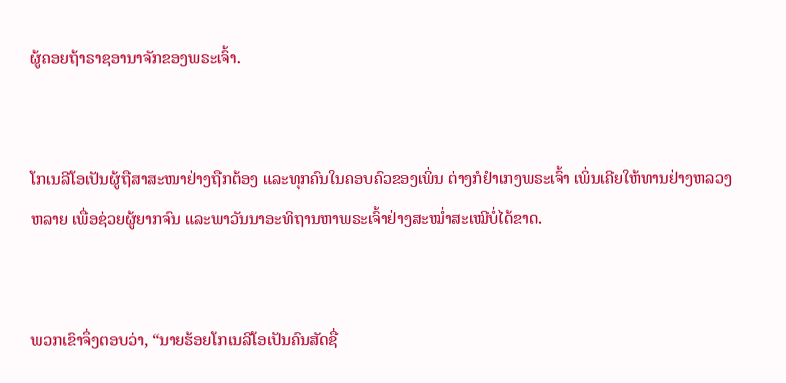ຜູ້ຄອຍຖ້າຣາຊອານາຈັກຂອງພຣະເຈົ້າ.


ໂກເນລີໂອເປັນຜູ້ຖືສາສະໜາຢ່າງຖືກຕ້ອງ ແລະທຸກຄົນໃນຄອບຄົວຂອງເພິ່ນ ຕ່າງກໍຢຳເກງພຣະເຈົ້າ ເພິ່ນເຄີຍໃຫ້ທານຢ່າງຫລວງຫລາຍ ເພື່ອຊ່ວຍຜູ້ຍາກຈົນ ແລະພາວັນນາອະທິຖານຫາພຣະເຈົ້າຢ່າງສະໝໍ່າສະເໝີບໍ່ໄດ້ຂາດ.


ພວກເຂົາຈຶ່ງຕອບວ່າ, “ນາຍຮ້ອຍໂກເນລີໂອເປັນຄົນສັດຊື່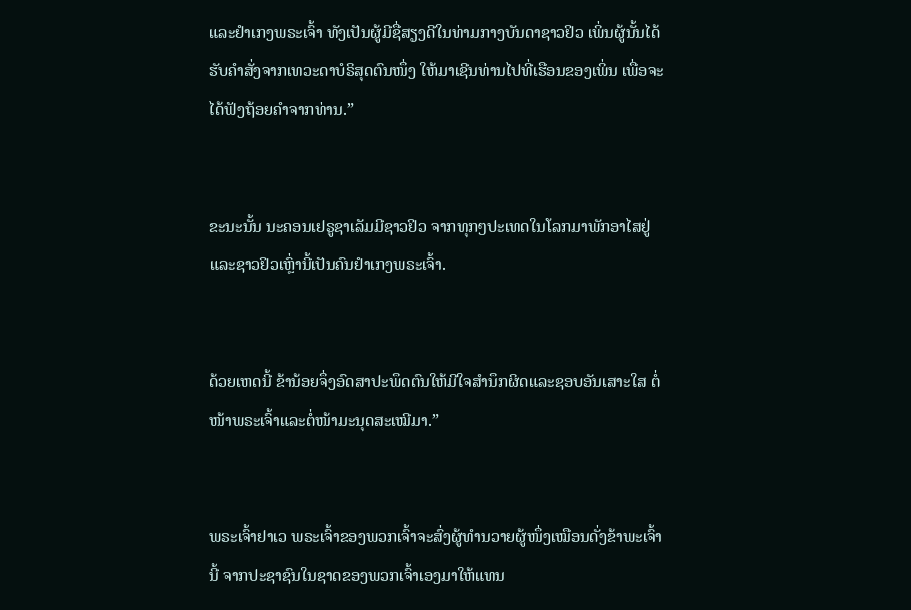ແລະຢຳເກງພຣະເຈົ້າ ທັງເປັນຜູ້ມີຊື່ສຽງດີໃນທ່າມກາງບັນດາຊາວຢິວ ເພິ່ນຜູ້ນັ້ນໄດ້ຮັບຄຳສັ່ງຈາກເທວະດາບໍຣິສຸດຕົນໜຶ່ງ ໃຫ້ມາເຊີນທ່ານໄປທີ່ເຮືອນຂອງເພິ່ນ ເພື່ອຈະໄດ້ຟັງຖ້ອຍຄຳຈາກທ່ານ.”


ຂະນະນັ້ນ ນະຄອນເຢຣູຊາເລັມມີຊາວຢິວ ຈາກທຸກໆປະເທດໃນໂລກມາພັກອາໄສຢູ່ ແລະຊາວຢິວເຫຼົ່ານີ້ເປັນຄົນຢຳເກງພຣະເຈົ້າ.


ດ້ວຍເຫດນີ້ ຂ້ານ້ອຍຈຶ່ງອົດສາປະພຶດຕົນໃຫ້ມີໃຈສຳນຶກຜິດແລະຊອບອັນເສາະໃສ ຕໍ່ໜ້າພຣະເຈົ້າແລະຕໍ່ໜ້າມະນຸດສະເໝີມາ.”


ພຣະເຈົ້າຢາເວ ພຣະເຈົ້າຂອງພວກເຈົ້າຈະສົ່ງຜູ້ທຳນວາຍຜູ້ໜຶ່ງເໝືອນດັ່ງຂ້າພະເຈົ້ານີ້ ຈາກປະຊາຊົນໃນຊາດຂອງພວກເຈົ້າເອງມາໃຫ້ແທນ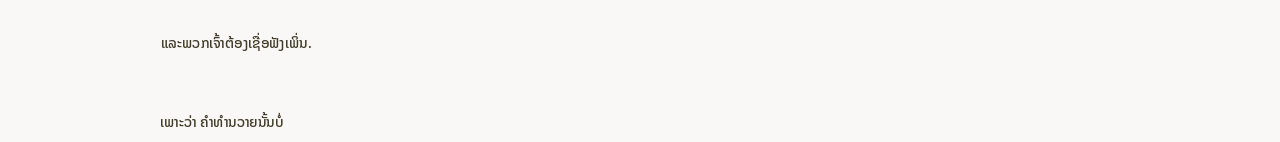ແລະພວກເຈົ້າຕ້ອງເຊື່ອຟັງເພິ່ນ.


ເພາະວ່າ ຄຳທຳນວາຍນັ້ນບໍ່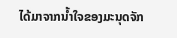ໄດ້ມາຈາກນໍ້າໃຈຂອງມະນຸດຈັກ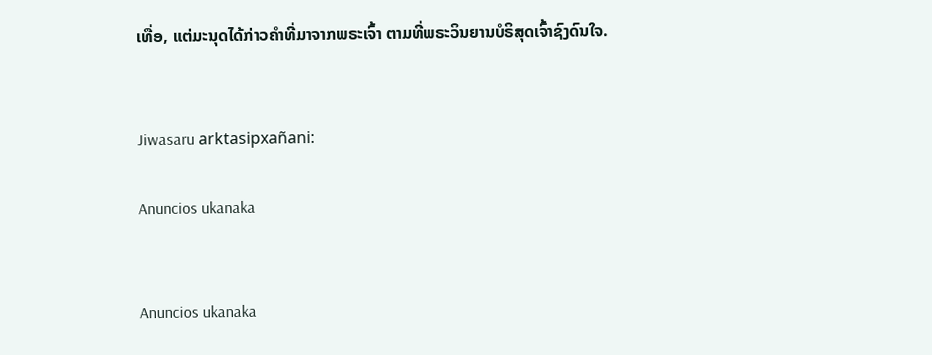ເທື່ອ, ແຕ່ມະນຸດໄດ້ກ່າວຄຳທີ່ມາຈາກພຣະເຈົ້າ ຕາມທີ່ພຣະວິນຍານບໍຣິສຸດເຈົ້າຊົງດົນໃຈ.


Jiwasaru arktasipxañani:

Anuncios ukanaka


Anuncios ukanaka